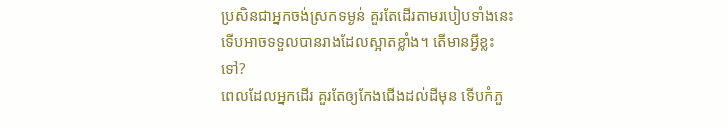ប្រសិនជាអ្នកចង់ស្រកទម្ងន់ គួរតែដើរតាមរបៀបទាំងនេះ ទើបអាចទទួលបានរាងដែលស្អាតខ្លាំង។ តើមានអ្វីខ្លះទៅ?
ពេលដែលអ្នកដើរ គួរតែឲ្យកែងជើងដល់ដីមុន ទើបកំភួ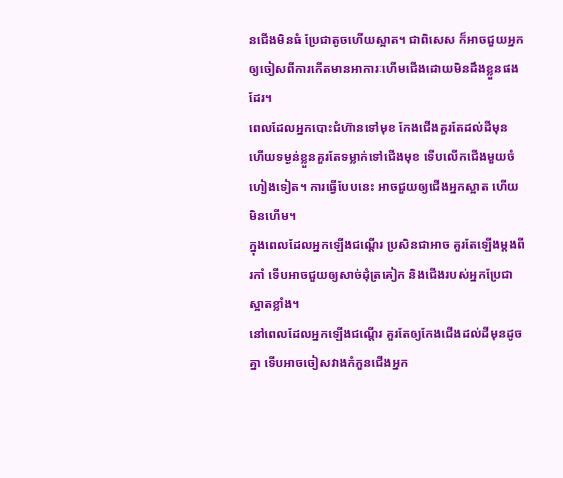នជើងមិនធំ ប្រែជាតូចហើយស្អាត។ ជាពិសេស ក៏អាចជួយអ្នកឲ្យចៀសពីការកើតមានអាការៈហើមជើងដោយមិនដឹងខ្លួនផងដែរ។
ពេលដែលអ្នកបោះជំហ៊ានទៅមុខ កែងជើងគួរតែដល់ដីមុន ហើយទម្ងន់ខ្លួនគួរតែទម្លាក់ទៅជើងមុខ ទើបលើកជើងមួយចំហៀងទៀត។ ការធ្វើបែបនេះ អាចជួយឲ្យជើងអ្នកស្អាត ហើយមិនហើម។
ក្នុងពេលដែលអ្នកឡើងជណ្តើរ ប្រសិនជាអាច គួរតែឡើងម្តងពីរកាំ ទើបអាចជួយឲ្យសាច់ដុំត្រគៀក និងជើងរបស់អ្នកប្រែជាស្អាតខ្លាំង។
នៅពេលដែលអ្នកឡើងជណ្តើរ គួរតែឲ្យកែងជើងដល់ដីមុនដូចគ្នា ទើបអាចចៀសវាងកំភួនជើងអ្នក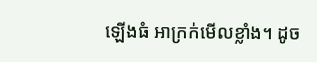ឡើងធំ អាក្រក់មើលខ្លាំង។ ដូច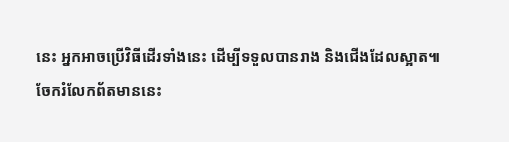នេះ អ្នកអាចប្រើវិធីដើរទាំងនេះ ដើម្បីទទួលបានរាង និងជើងដែលស្អាត៕
ចែករំលែកព័តមាននេះ